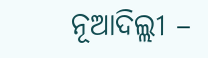ନୂଆଦିଲ୍ଲୀ –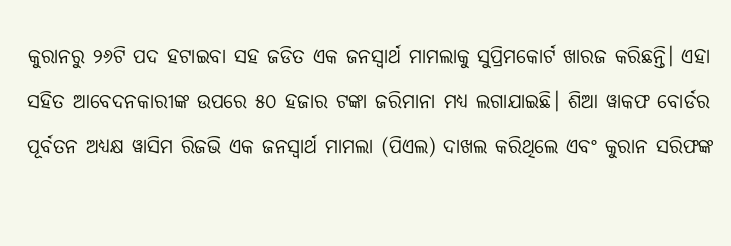କୁରାନରୁ ୨୬ଟି ପଦ ହଟାଇବା ସହ ଜଡିତ ଏକ ଜନସ୍ୱାର୍ଥ ମାମଲାକୁ ସୁପ୍ରିମକୋର୍ଟ ଖାରଜ କରିଛନ୍ତି। ଏହା ସହିତ ଆବେଦନକାରୀଙ୍କ ଉପରେ ୫୦ ହଜାର ଟଙ୍କା ଜରିମାନା ମଧ୍ୟ ଲଗାଯାଇଛି। ଶିଆ ୱାକଫ ବୋର୍ଡର ପୂର୍ବତନ ଅଧ୍ୟକ୍ଷ ୱାସିମ ରିଜଭି ଏକ ଜନସ୍ୱାର୍ଥ ମାମଲା (ପିଏଲ) ଦାଖଲ କରିଥିଲେ ଏବଂ କୁରାନ ସରିଫଙ୍କ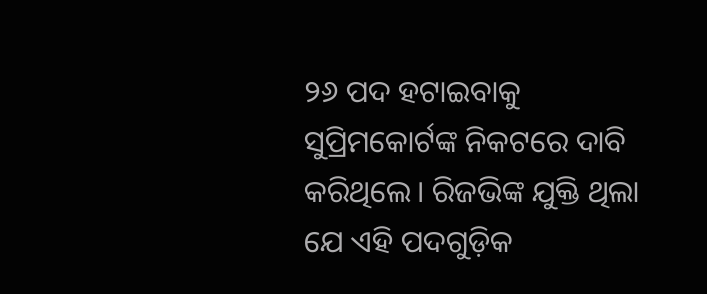୨୬ ପଦ ହଟାଇବାକୁ ସୁପ୍ରିମକୋର୍ଟଙ୍କ ନିକଟରେ ଦାବି କରିଥିଲେ। ରିଜଭିଙ୍କ ଯୁକ୍ତି ଥିଲା ଯେ ଏହି ପଦଗୁଡ଼ିକ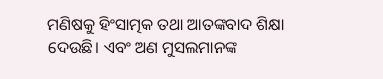ମଣିଷକୁ ହିଂସାତ୍ମକ ତଥା ଆତଙ୍କବାଦ ଶିକ୍ଷା ଦେଉଛି। ଏବଂ ଅଣ ମୁସଲମାନଙ୍କ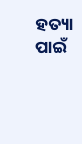ହତ୍ୟା ପାଇଁ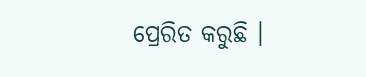ପ୍ରେରିତ କରୁଛି ।